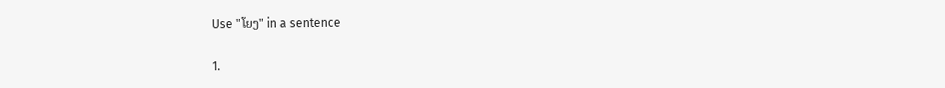Use "ໂຍງ" in a sentence

1.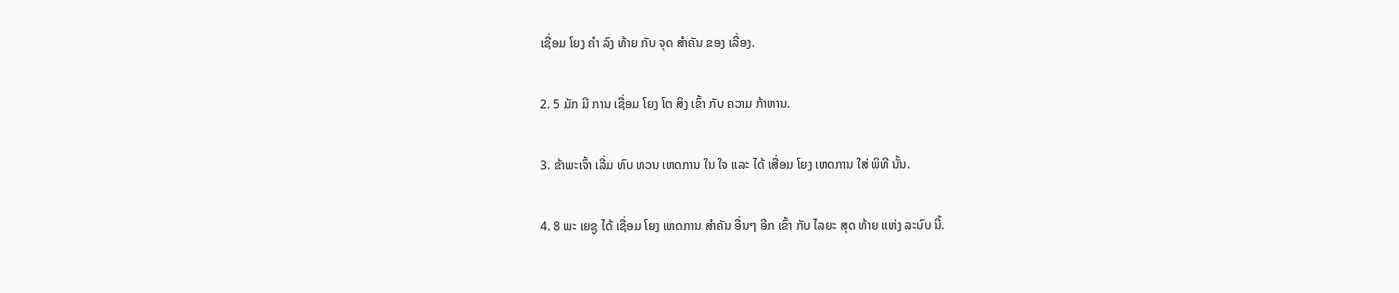ເຊື່ອມ ໂຍງ ຄໍາ ລົງ ທ້າຍ ກັບ ຈຸດ ສໍາຄັນ ຂອງ ເລື່ອງ.

2. 5 ມັກ ມີ ການ ເຊື່ອມ ໂຍງ ໂຕ ສິງ ເຂົ້າ ກັບ ຄວາມ ກ້າຫານ.

3. ຂ້າພະເຈົ້າ ເລີ່ມ ທົບ ທວນ ເຫດການ ໃນ ໃຈ ແລະ ໄດ້ ເສື່ອມ ໂຍງ ເຫດການ ໃສ່ ພິທີ ນັ້ນ.

4. 8 ພະ ເຍຊູ ໄດ້ ເຊື່ອມ ໂຍງ ເຫດການ ສໍາຄັນ ອື່ນໆ ອີກ ເຂົ້າ ກັບ ໄລຍະ ສຸດ ທ້າຍ ແຫ່ງ ລະບົບ ນີ້.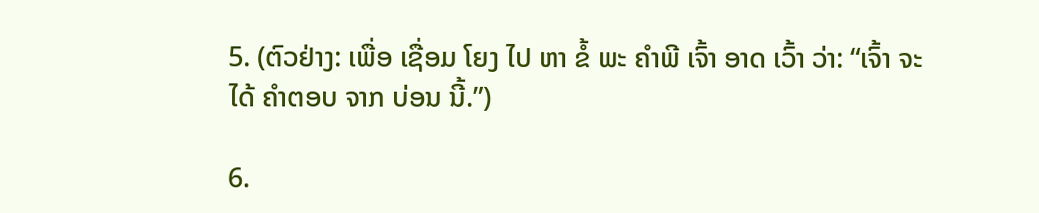5. (ຕົວຢ່າງ: ເພື່ອ ເຊື່ອມ ໂຍງ ໄປ ຫາ ຂໍ້ ພະ ຄໍາພີ ເຈົ້າ ອາດ ເວົ້າ ວ່າ: “ເຈົ້າ ຈະ ໄດ້ ຄໍາຕອບ ຈາກ ບ່ອນ ນີ້.”)

6.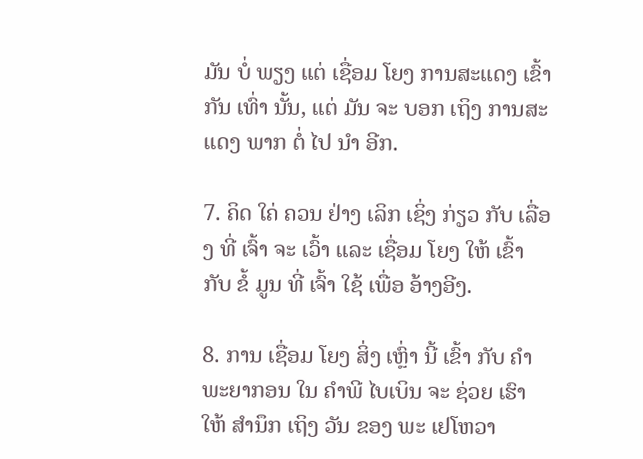ມັນ ບໍ່ ພຽງ ແຕ່ ເຊື່ອມ ໂຍງ ການສະແດງ ເຂົ້າກັນ ເທົ່າ ນັ້ນ, ແຕ່ ມັນ ຈະ ບອກ ເຖິງ ການສະແດງ ພາກ ຕໍ່ ໄປ ນໍາ ອີກ.

7. ຄິດ ໃຄ່ ຄວນ ຢ່າງ ເລິກ ເຊິ່ງ ກ່ຽວ ກັບ ເລື່ອງ ທີ່ ເຈົ້າ ຈະ ເວົ້າ ແລະ ເຊື່ອມ ໂຍງ ໃຫ້ ເຂົ້າ ກັບ ຂໍ້ ມູນ ທີ່ ເຈົ້າ ໃຊ້ ເພື່ອ ອ້າງອີງ.

8. ການ ເຊື່ອມ ໂຍງ ສິ່ງ ເຫຼົ່າ ນີ້ ເຂົ້າ ກັບ ຄໍາ ພະຍາກອນ ໃນ ຄໍາພີ ໄບເບິນ ຈະ ຊ່ວຍ ເຮົາ ໃຫ້ ສໍານຶກ ເຖິງ ວັນ ຂອງ ພະ ເຢໂຫວາ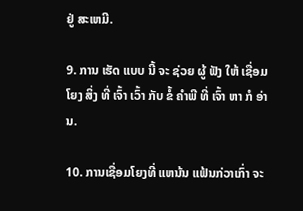ຢູ່ ສະເຫມີ.

9. ການ ເຮັດ ແບບ ນີ້ ຈະ ຊ່ວຍ ຜູ້ ຟັງ ໃຫ້ ເຊື່ອມ ໂຍງ ສິ່ງ ທີ່ ເຈົ້າ ເວົ້າ ກັບ ຂໍ້ ຄໍາພີ ທີ່ ເຈົ້າ ຫາ ກໍ ອ່ານ.

10. ການເຊື່ອມໂຍງທີ່ ແຫນ້ນ ແຟ້ນກ່ວາເກົ່າ ຈະ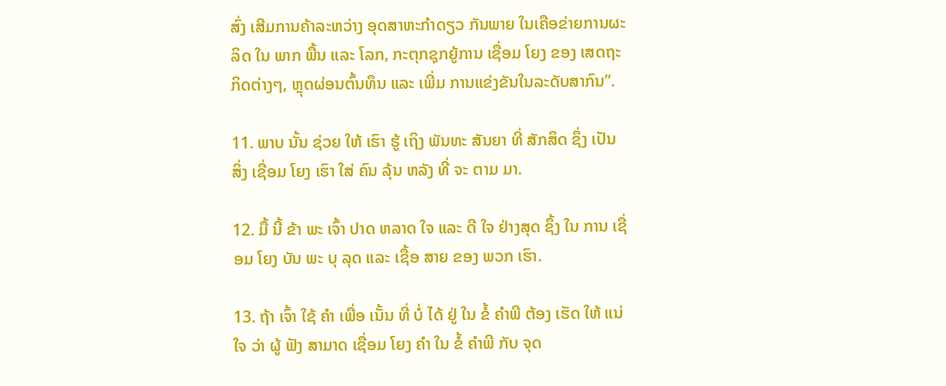ສົ່ງ ເສີມການຄ້າລະຫວ່າງ ອຸດສາຫະກໍາດຽວ ກັນພາຍ ໃນເຄືອຂ່າຍການຜະລິດ ໃນ ພາກ ພື້ນ ແລະ ໂລກ, ກະຕຸກຊຸກຍູ້ການ ເຊື່ອມ ໂຍງ ຂອງ ເສດຖະກິດຕ່າງໆ, ຫຼຸດຜ່ອນຕົ້ນທຶນ ແລະ ເພີ່ມ ການແຂ່ງຂັນໃນລະດັບສາກົນ”.

11. ພາບ ນັ້ນ ຊ່ວຍ ໃຫ້ ເຮົາ ຮູ້ ເຖິງ ພັນທະ ສັນຍາ ທີ່ ສັກສິດ ຊຶ່ງ ເປັນ ສິ່ງ ເຊື່ອມ ໂຍງ ເຮົາ ໃສ່ ຄົນ ລຸ້ນ ຫລັງ ທີ່ ຈະ ຕາມ ມາ.

12. ມື້ ນີ້ ຂ້າ ພະ ເຈົ້າ ປາດ ຫລາດ ໃຈ ແລະ ດີ ໃຈ ຢ່າງສຸດ ຊຶ້ງ ໃນ ການ ເຊື່ອມ ໂຍງ ບັນ ພະ ບຸ ລຸດ ແລະ ເຊື້ອ ສາຍ ຂອງ ພວກ ເຮົາ.

13. ຖ້າ ເຈົ້າ ໃຊ້ ຄໍາ ເພື່ອ ເນັ້ນ ທີ່ ບໍ່ ໄດ້ ຢູ່ ໃນ ຂໍ້ ຄໍາພີ ຕ້ອງ ເຮັດ ໃຫ້ ແນ່ ໃຈ ວ່າ ຜູ້ ຟັງ ສາມາດ ເຊື່ອມ ໂຍງ ຄໍາ ໃນ ຂໍ້ ຄໍາພີ ກັບ ຈຸດ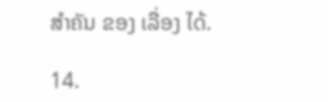ສໍາຄັນ ຂອງ ເລື່ອງ ໄດ້.

14.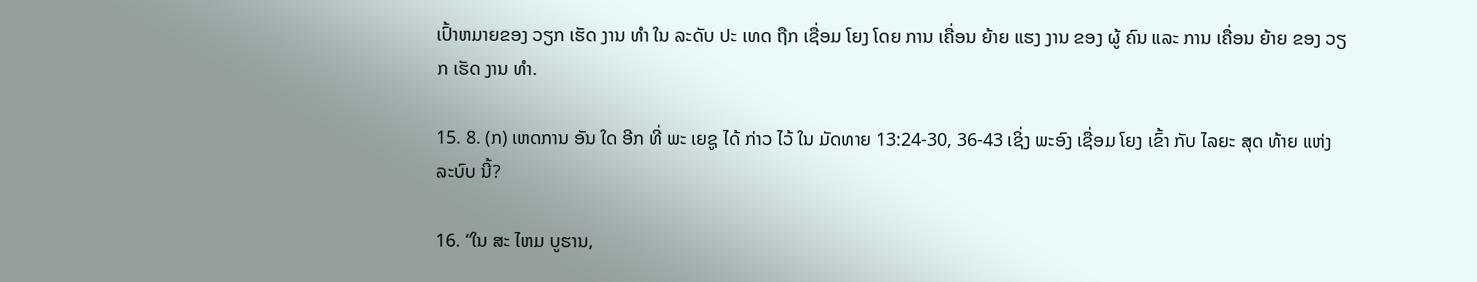ເປົ້າຫມາຍຂອງ ວຽກ ເຮັດ ງານ ທໍາ ໃນ ລະດັບ ປະ ເທດ ຖືກ ເຊື່ອມ ໂຍງ ໂດຍ ການ ເຄື່ອນ ຍ້າຍ ແຮງ ງານ ຂອງ ຜູ້ ຄົນ ແລະ ການ ເຄື່ອນ ຍ້າຍ ຂອງ ວຽກ ເຮັດ ງານ ທໍາ.

15. 8. (ກ) ເຫດການ ອັນ ໃດ ອີກ ທີ່ ພະ ເຍຊູ ໄດ້ ກ່າວ ໄວ້ ໃນ ມັດທາຍ 13:24-30, 36-43 ເຊິ່ງ ພະອົງ ເຊື່ອມ ໂຍງ ເຂົ້າ ກັບ ໄລຍະ ສຸດ ທ້າຍ ແຫ່ງ ລະບົບ ນີ້?

16. “ໃນ ສະ ໄຫມ ບູຮານ,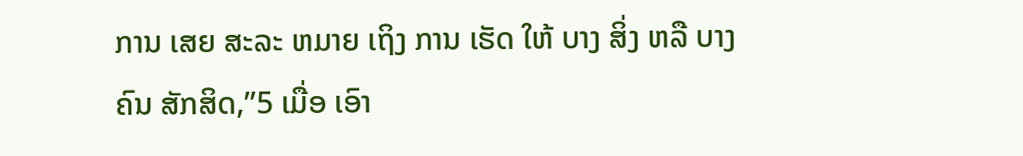ການ ເສຍ ສະລະ ຫມາຍ ເຖິງ ການ ເຮັດ ໃຫ້ ບາງ ສິ່ງ ຫລື ບາງ ຄົນ ສັກສິດ,”5 ເມື່ອ ເອົາ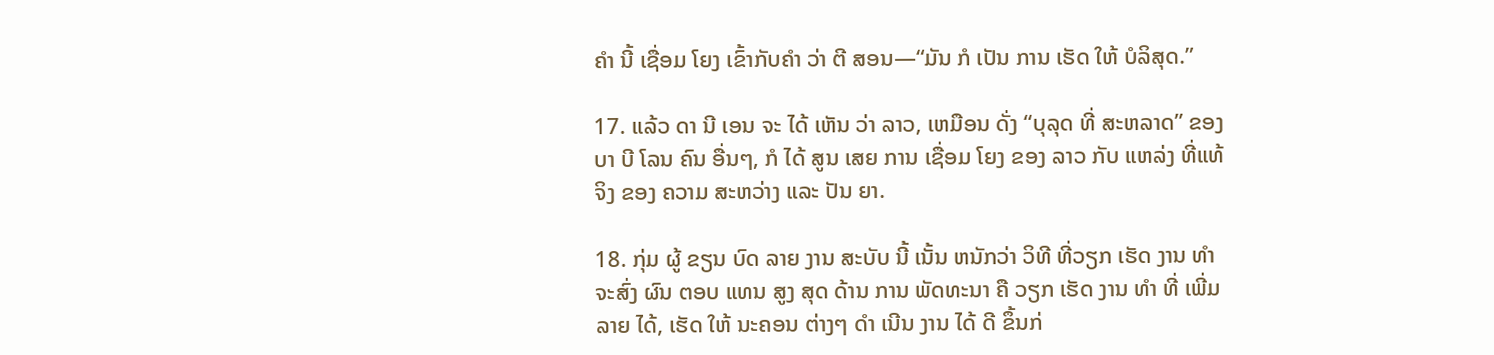ຄໍາ ນີ້ ເຊື່ອມ ໂຍງ ເຂົ້າກັບຄໍາ ວ່າ ຕີ ສອນ—“ມັນ ກໍ ເປັນ ການ ເຮັດ ໃຫ້ ບໍລິສຸດ.”

17. ແລ້ວ ດາ ນີ ເອນ ຈະ ໄດ້ ເຫັນ ວ່າ ລາວ, ເຫມືອນ ດັ່ງ “ບຸລຸດ ທີ່ ສະຫລາດ” ຂອງ ບາ ບີ ໂລນ ຄົນ ອື່ນໆ, ກໍ ໄດ້ ສູນ ເສຍ ການ ເຊື່ອມ ໂຍງ ຂອງ ລາວ ກັບ ແຫລ່ງ ທີ່ແທ້ ຈິງ ຂອງ ຄວາມ ສະຫວ່າງ ແລະ ປັນ ຍາ.

18. ກຸ່ມ ຜູ້ ຂຽນ ບົດ ລາຍ ງານ ສະບັບ ນີ້ ເນັ້ນ ຫນັກວ່າ ວິທີ ທີ່ວຽກ ເຮັດ ງານ ທໍາ ຈະສົ່ງ ຜົນ ຕອບ ແທນ ສູງ ສຸດ ດ້ານ ການ ພັດທະນາ ຄື ວຽກ ເຮັດ ງານ ທໍາ ທີ່ ເພີ່ມ ລາຍ ໄດ້, ເຮັດ ໃຫ້ ນະຄອນ ຕ່າງໆ ດໍາ ເນີນ ງານ ໄດ້ ດີ ຂຶ້ນກ່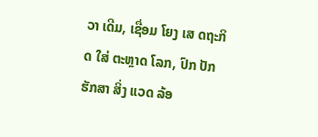ວາ ເດີມ, ເຊື່ອມ ໂຍງ ເສ ດຖະກິດ ໃສ່ ຕະຫຼາດ ໂລກ, ປົກ ປັກ ຮັກສາ ສິ່ງ ແວດ ລ້ອ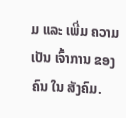ມ ແລະ ເພີ່ມ ຄວາມ ເປັນ ເຈົ້າການ ຂອງ ຄົນ ໃນ ສັງຄົມ.